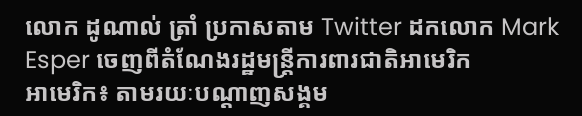លោក ដូណាល់ ត្រាំ ប្រកាសតាម Twitter ដកលោក Mark Esper ចេញពីតំណែងរដ្ឋមន្រ្តីការពារជាតិអាមេរិក
អាមេរិក៖ តាមរយៈបណ្តាញសង្គម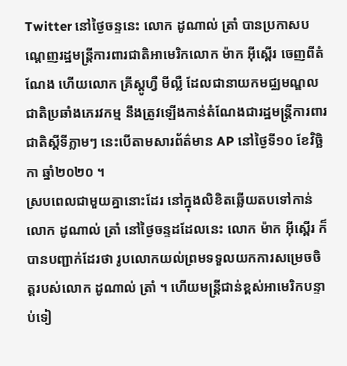Twitter នៅថ្ងៃចន្ទនេះ លោក ដូណាល់ ត្រាំ បានប្រកាសបណ្ដេញរដ្ឋមន្ត្រីការពារជាតិអាមេរិកលោក ម៉ាក អ៊ីស្ពើរ ចេញពីតំណែង ហើយលោក គ្រីស្តូហ្វឺ មីល្លឺ ដែលជានាយកមជ្ឈមណ្ឌលជាតិប្រឆាំងភេរវកម្ម នឹងត្រូវឡើងកាន់តំណែងជារដ្ឋមន្ត្រីការពារជាតិស្ដីទីភ្លាមៗ នេះបើតាមសារព័ត៌មាន AP នៅថ្ងៃទី១០ ខែវិច្ឆិកា ឆ្នាំ២០២០ ។
ស្របពេលជាមួយគ្នានោះដែរ នៅក្នុងលិខិតឆ្លើយតបទៅកាន់លោក ដូណាល់ ត្រាំ នៅថ្ងៃចន្ទដដែលនេះ លោក ម៉ាក អ៊ីស្ពើរ ក៏បានបញ្ជាក់ដែរថា រូបលោកយល់ព្រមទទួលយកការសម្រេចចិត្តរបស់លោក ដូណាល់ ត្រាំ ។ ហើយមន្ត្រីជាន់ខ្ពស់អាមេរិកបន្ទាប់ទៀ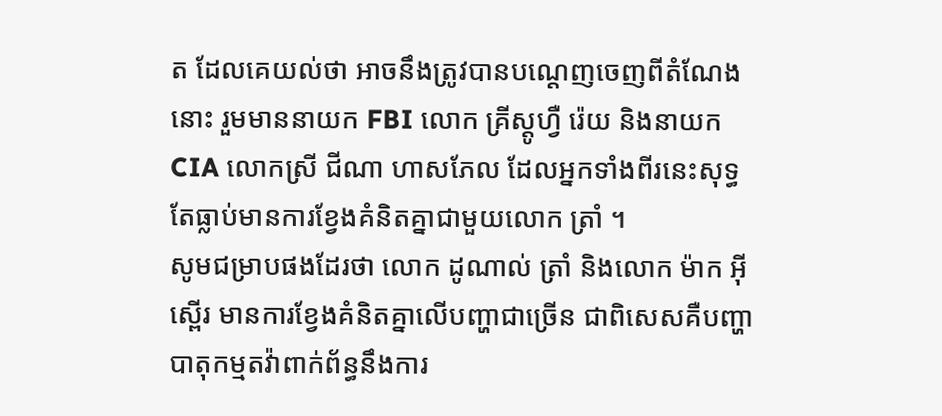ត ដែលគេយល់ថា អាចនឹងត្រូវបានបណ្ដេញចេញពីតំណែងនោះ រួមមាននាយក FBI លោក គ្រីស្តូហ្វឺ រ៉េយ និងនាយក CIA លោកស្រី ជីណា ហាសភែល ដែលអ្នកទាំងពីរនេះសុទ្ធតែធ្លាប់មានការខ្វែងគំនិតគ្នាជាមួយលោក ត្រាំ ។
សូមជម្រាបផងដែរថា លោក ដូណាល់ ត្រាំ និងលោក ម៉ាក អ៊ីស្ពើរ មានការខ្វែងគំនិតគ្នាលើបញ្ហាជាច្រើន ជាពិសេសគឺបញ្ហាបាតុកម្មតវ៉ាពាក់ព័ន្ធនឹងការ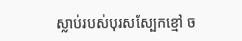ស្លាប់របស់បុរសស្បែកខ្មៅ ច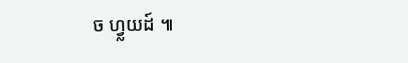ច ហ្វ្លយដ៍ ៕